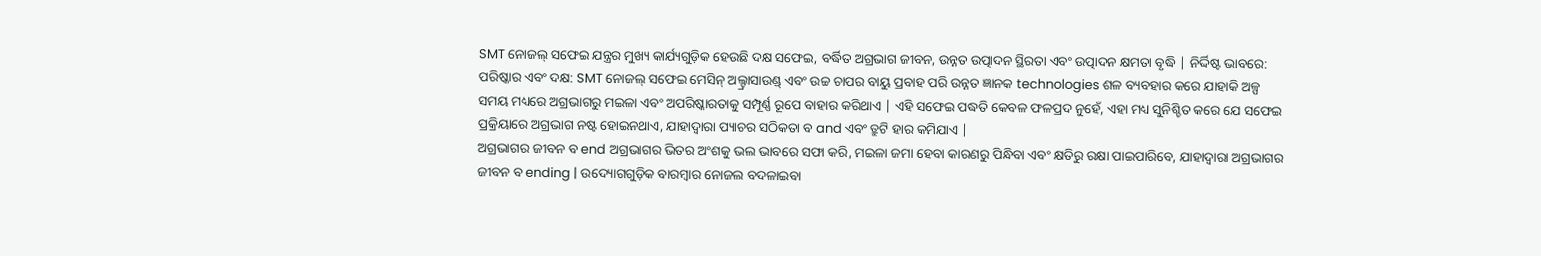SMT ନୋଜଲ୍ ସଫେଇ ଯନ୍ତ୍ରର ମୁଖ୍ୟ କାର୍ଯ୍ୟଗୁଡ଼ିକ ହେଉଛି ଦକ୍ଷ ସଫେଇ, ବର୍ଦ୍ଧିତ ଅଗ୍ରଭାଗ ଜୀବନ, ଉନ୍ନତ ଉତ୍ପାଦନ ସ୍ଥିରତା ଏବଂ ଉତ୍ପାଦନ କ୍ଷମତା ବୃଦ୍ଧି | ନିର୍ଦ୍ଦିଷ୍ଟ ଭାବରେ:
ପରିଷ୍କାର ଏବଂ ଦକ୍ଷ: SMT ନୋଜଲ୍ ସଫେଇ ମେସିନ୍ ଅଲ୍ଟ୍ରାସାଉଣ୍ଡ୍ ଏବଂ ଉଚ୍ଚ ଚାପର ବାୟୁ ପ୍ରବାହ ପରି ଉନ୍ନତ ଜ୍ଞାନକ technologies ଶଳ ବ୍ୟବହାର କରେ ଯାହାକି ଅଳ୍ପ ସମୟ ମଧ୍ୟରେ ଅଗ୍ରଭାଗରୁ ମଇଳା ଏବଂ ଅପରିଷ୍କାରତାକୁ ସମ୍ପୂର୍ଣ୍ଣ ରୂପେ ବାହାର କରିଥାଏ | ଏହି ସଫେଇ ପଦ୍ଧତି କେବଳ ଫଳପ୍ରଦ ନୁହେଁ, ଏହା ମଧ୍ୟ ସୁନିଶ୍ଚିତ କରେ ଯେ ସଫେଇ ପ୍ରକ୍ରିୟାରେ ଅଗ୍ରଭାଗ ନଷ୍ଟ ହୋଇନଥାଏ, ଯାହାଦ୍ୱାରା ପ୍ୟାଚର ସଠିକତା ବ and ଏବଂ ତ୍ରୁଟି ହାର କମିଯାଏ |
ଅଗ୍ରଭାଗର ଜୀବନ ବ end ଅଗ୍ରଭାଗର ଭିତର ଅଂଶକୁ ଭଲ ଭାବରେ ସଫା କରି, ମଇଳା ଜମା ହେବା କାରଣରୁ ପିନ୍ଧିବା ଏବଂ କ୍ଷତିରୁ ରକ୍ଷା ପାଇପାରିବେ, ଯାହାଦ୍ୱାରା ଅଗ୍ରଭାଗର ଜୀବନ ବ ending | ଉଦ୍ୟୋଗଗୁଡ଼ିକ ବାରମ୍ବାର ନୋଜଲ ବଦଳାଇବା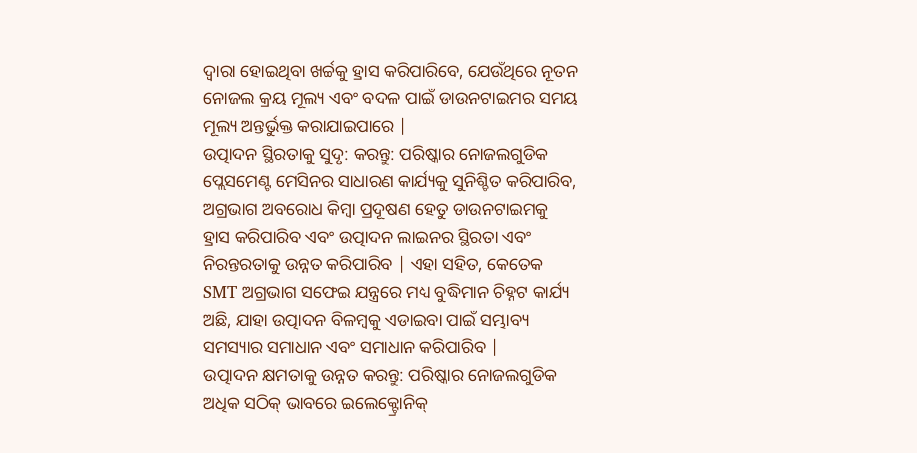ଦ୍ୱାରା ହୋଇଥିବା ଖର୍ଚ୍ଚକୁ ହ୍ରାସ କରିପାରିବେ, ଯେଉଁଥିରେ ନୂତନ ନୋଜଲ କ୍ରୟ ମୂଲ୍ୟ ଏବଂ ବଦଳ ପାଇଁ ଡାଉନଟାଇମର ସମୟ ମୂଲ୍ୟ ଅନ୍ତର୍ଭୁକ୍ତ କରାଯାଇପାରେ |
ଉତ୍ପାଦନ ସ୍ଥିରତାକୁ ସୁଦୃ: କରନ୍ତୁ: ପରିଷ୍କାର ନୋଜଲଗୁଡିକ ପ୍ଲେସମେଣ୍ଟ ମେସିନର ସାଧାରଣ କାର୍ଯ୍ୟକୁ ସୁନିଶ୍ଚିତ କରିପାରିବ, ଅଗ୍ରଭାଗ ଅବରୋଧ କିମ୍ବା ପ୍ରଦୂଷଣ ହେତୁ ଡାଉନଟାଇମକୁ ହ୍ରାସ କରିପାରିବ ଏବଂ ଉତ୍ପାଦନ ଲାଇନର ସ୍ଥିରତା ଏବଂ ନିରନ୍ତରତାକୁ ଉନ୍ନତ କରିପାରିବ | ଏହା ସହିତ, କେତେକ SMT ଅଗ୍ରଭାଗ ସଫେଇ ଯନ୍ତ୍ରରେ ମଧ୍ୟ ବୁଦ୍ଧିମାନ ଚିହ୍ନଟ କାର୍ଯ୍ୟ ଅଛି, ଯାହା ଉତ୍ପାଦନ ବିଳମ୍ବକୁ ଏଡାଇବା ପାଇଁ ସମ୍ଭାବ୍ୟ ସମସ୍ୟାର ସମାଧାନ ଏବଂ ସମାଧାନ କରିପାରିବ |
ଉତ୍ପାଦନ କ୍ଷମତାକୁ ଉନ୍ନତ କରନ୍ତୁ: ପରିଷ୍କାର ନୋଜଲଗୁଡିକ ଅଧିକ ସଠିକ୍ ଭାବରେ ଇଲେକ୍ଟ୍ରୋନିକ୍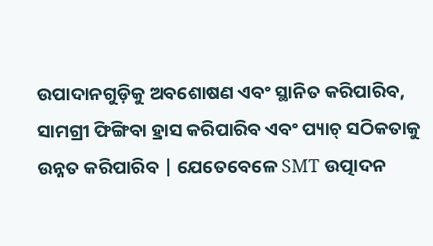ଉପାଦାନଗୁଡ଼ିକୁ ଅବଶୋଷଣ ଏବଂ ସ୍ଥାନିତ କରିପାରିବ, ସାମଗ୍ରୀ ଫିଙ୍ଗିବା ହ୍ରାସ କରିପାରିବ ଏବଂ ପ୍ୟାଚ୍ ସଠିକତାକୁ ଉନ୍ନତ କରିପାରିବ | ଯେତେବେଳେ SMT ଉତ୍ପାଦନ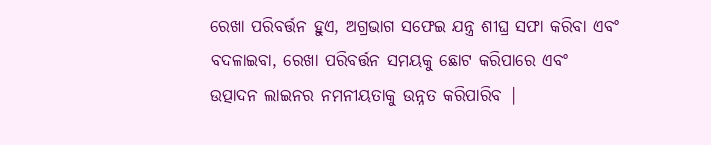ରେଖା ପରିବର୍ତ୍ତନ ହୁଏ, ଅଗ୍ରଭାଗ ସଫେଇ ଯନ୍ତ୍ର ଶୀଘ୍ର ସଫା କରିବା ଏବଂ ବଦଳାଇବା, ରେଖା ପରିବର୍ତ୍ତନ ସମୟକୁ ଛୋଟ କରିପାରେ ଏବଂ ଉତ୍ପାଦନ ଲାଇନର ନମନୀୟତାକୁ ଉନ୍ନତ କରିପାରିବ |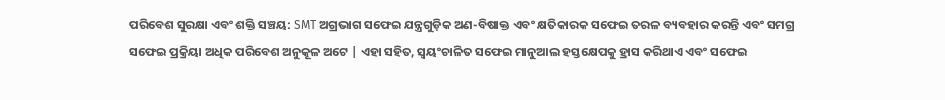ପରିବେଶ ସୁରକ୍ଷା ଏବଂ ଶକ୍ତି ସଞ୍ଚୟ: SMT ଅଗ୍ରଭାଗ ସଫେଇ ଯନ୍ତ୍ରଗୁଡ଼ିକ ଅଣ-ବିଷାକ୍ତ ଏବଂ କ୍ଷତିକାରକ ସଫେଇ ତରଳ ବ୍ୟବହାର କରନ୍ତି ଏବଂ ସମଗ୍ର ସଫେଇ ପ୍ରକ୍ରିୟା ଅଧିକ ପରିବେଶ ଅନୁକୂଳ ଅଟେ | ଏହା ସହିତ, ସ୍ୱୟଂଚାଳିତ ସଫେଇ ମାନୁଆଲ ହସ୍ତକ୍ଷେପକୁ ହ୍ରାସ କରିଥାଏ ଏବଂ ସଫେଇ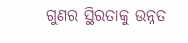ଗୁଣର ସ୍ଥିରତାକୁ ଉନ୍ନତ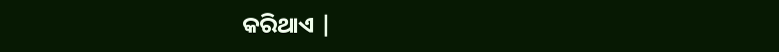କରିଥାଏ |